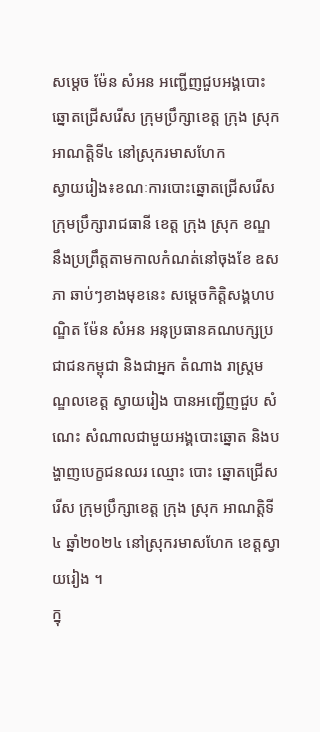សម្តេច ម៉ែន សំអន អញ្ជើញជួបអង្គបោះឆ្នោតជ្រើសរើស ក្រុមប្រឹក្សាខេត្ត ក្រុង ស្រុក អាណត្តិទី៤ នៅស្រុករមាសហែក
ស្វាយរៀង៖ខណៈការបោះឆ្នោតជ្រើសរើសក្រុមប្រឹក្សារាជធានី ខេត្ត ក្រុង ស្រុក ខណ្ឌ នឹងប្រព្រឹត្តតាមកាលកំណត់នៅចុងខែ ឧសភា ឆាប់ៗខាងមុខនេះ សម្តេចកិត្តិសង្គហបណ្ឌិត ម៉ែន សំអន អនុប្រធានគណបក្សប្រជាជនកម្ពុជា និងជាអ្នក តំណាង រាស្រ្តមណ្ឌលខេត្ត ស្វាយរៀង បានអញ្ជើញជួប សំណេះ សំណាលជាមួយអង្គបោះឆ្នោត និងបង្ហាញបេក្ខជនឈរ ឈ្មោះ បោះ ឆ្នោតជ្រើសរើស ក្រុមប្រឹក្សាខេត្ត ក្រុង ស្រុក អាណត្តិទី៤ ឆ្នាំ២០២៤ នៅស្រុករមាសហែក ខេត្តស្វាយរៀង ។
ក្នុ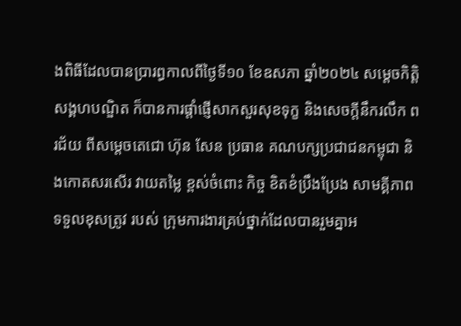ងពិធីដែលបានប្រារព្ធកាលពីថ្ងៃទី១០ ខែឧសភា ឆ្នាំ២០២៤ សម្តេចកិត្តិសង្គហបណ្ឌិត ក៏បានការផ្តាំផ្ញើសាកសួរសុខទុក្ខ និងសេចក្តីនឹករលឹក ពរជ័យ ពីសម្ដេចតេជោ ហ៊ុន សែន ប្រធាន គណបក្សប្រជាជនកម្ពុជា និងកោតសរសើរ វាយតម្លៃ ខ្ពស់ចំពោះ កិច្ច ខិតខំប្រឹងប្រែង សាមគ្គីភាព ទទួលខុសត្រូវ របស់ ក្រុមការងារគ្រប់ថ្នាក់ដែលបានរួមគ្នាអ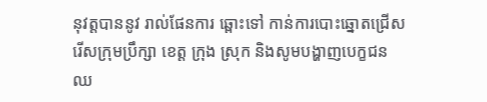នុវត្តបាននូវ រាល់ផែនការ ឆ្ពោះទៅ កាន់ការបោះឆ្នោតជ្រើសរើសក្រុមប្រឹក្សា ខេត្ត ក្រុង ស្រុក និងសូមបង្ហាញបេក្ខជនឈ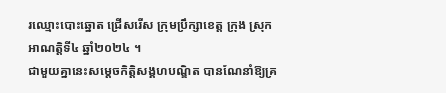រឈ្មោះបោះឆ្នោត ជ្រើសរើស ក្រុមប្រឹក្សាខេត្ត ក្រុង ស្រុក អាណត្តិទី៤ ឆ្នាំ២០២៤ ។
ជាមួយគ្នានេះសម្តេចកិត្តិសង្គហបណ្ឌិត បានណែនាំឱ្យគ្រ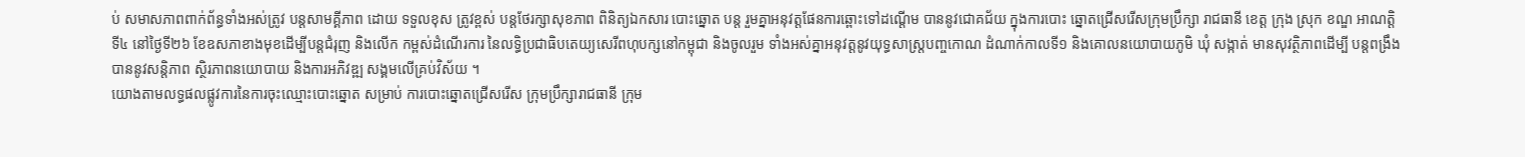ប់ សមាសភាពពាក់ព័ន្ធទាំងអស់ត្រូវ បន្តសាមគ្គីភាព ដោយ ទទួលខុស ត្រូវខ្ពស់ បន្តថែរក្សាសុខភាព ពិនិត្យឯកសារ បោះឆ្នោត បន្ត រួមគ្នាអនុវត្តផែនការឆ្ពោះទៅដណ្តើម បាននូវជោគជ័យ ក្នុងការបោះ ឆ្នោតជ្រើសរើសក្រុមប្រឹក្សា រាជធានី ខេត្ត ក្រុង ស្រុក ខណ្ឌ អាណត្តិទី៤ នៅថ្ងៃទី២៦ ខែឧសភាខាងមុខដើម្បីបន្តជំរុញ និងលើក កម្ពស់ដំណើរការ នៃលទ្ធិប្រជាធិបតេយ្យសេរីពហុបក្សនៅកម្ពុជា និងចូលរួម ទាំងអស់គ្នាអនុវត្តនូវយុទ្ធសាស្រ្តបញ្ចកោណ ដំណាក់កាលទី១ និងគោលនយោបាយភូមិ ឃុំ សង្កាត់ មានសុវត្ថិភាពដើម្បី បន្តពង្រឹងបាននូវសន្តិភាព ស្ថិរភាពនយោបាយ និងការអភិវឌ្ឍ សង្គមលើគ្រប់វិស័យ ។
យោងតាមលទ្ធផលផ្លូវការនៃការចុះឈ្មោះបោះឆ្នោត សម្រាប់ ការបោះឆ្នោតជ្រើសរើស ក្រុមប្រឹក្សារាជធានី ក្រុម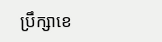ប្រឹក្សាខេ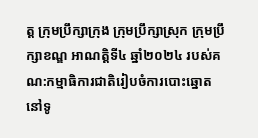ត្ត ក្រុមប្រឹក្សាក្រុង ក្រុមប្រឹក្សាស្រុក ក្រុមប្រឹក្សាខណ្ឌ អាណត្តិទី៤ ឆ្នាំ២០២៤ របស់គណ:កម្មាធិការជាតិរៀបចំការបោះឆ្នោត នៅទូ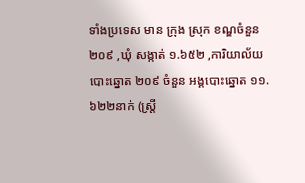ទាំងប្រទេស មាន ក្រុង ស្រុក ខណ្ឌចំនួន ២០៩ ,ឃុំ សង្កាត់ ១.៦៥២ ,ការិយាល័យបោះឆ្នោត ២០៩ ចំនួន អង្គបោះឆ្នោត ១១.៦២២នាក់ (ស្ត្រី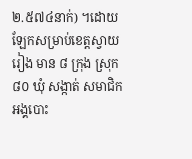២.៥៧៤នាក់) ។ដោយឡែកសម្រាប់ខេត្តស្វាយរៀង មាន ៨ ក្រុង ស្រុក ៨០ ឃុំ សង្កាត់ សមាជិកអង្គបោះ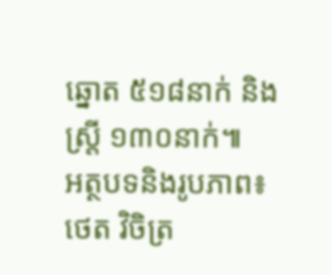ឆ្នោត ៥១៨នាក់ និងស្ត្រី ១៣០នាក់៕
អត្ថបទនិងរូបភាព៖ ថេត វិចិត្រ